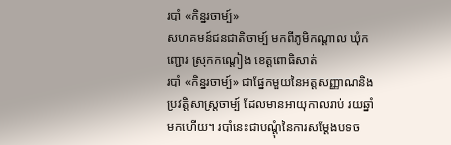របាំ «កិន្នរចាម្ប៍»
សហគមន៍ជនជាតិចាម្ប៍ មកពីភូមិកណ្ដាល ឃុំកញ្ជោរ ស្រុកកណ្ដៀង ខេត្តពោធិសាត់
របាំ «កិន្នរចាម្ប៍» ជាផ្នែកមួយនៃអត្តសញ្ញាណនិងប្រវត្តិសាស្ត្រចាម្ប៍ ដែលមានអាយុកាលរាប់ រយឆ្នាំមកហើយ។ របាំនេះជាបណ្ដុំនៃការសម្ដែងបទច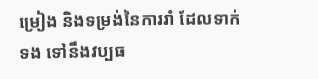ម្រៀង និងទម្រង់នៃការរាំ ដែលទាក់ទង ទៅនឹងវប្បធ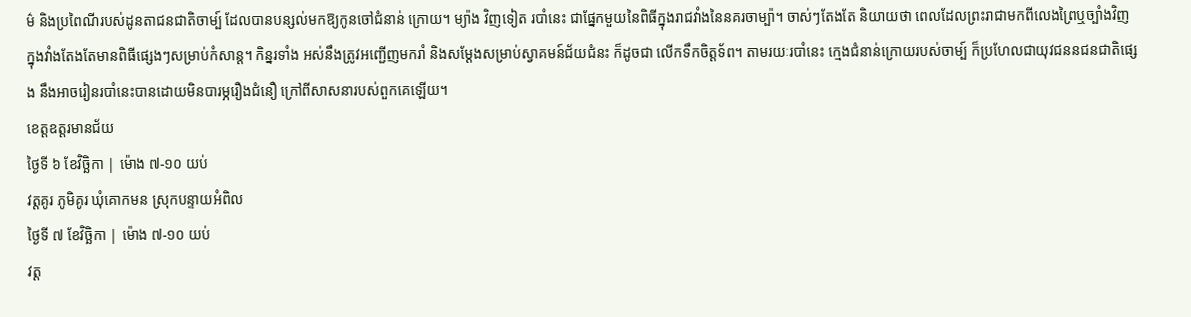ម៌ និងប្រពៃណីរបស់ដូនតាជនជាតិចាម្ប៍ ដែលបានបន្សល់មកឱ្យកូនចៅជំនាន់ ក្រោយ។ ម្យ៉ាង វិញទៀត របាំនេះ ជាផ្នែកមួយនៃពិធីក្នុងរាជវាំងនៃនគរចាម្ប៉ា។ ចាស់ៗតែងតែ និយាយថា ពេលដែលព្រះរាជាមកពីលេងព្រៃឬច្បាំងវិញ ក្នុងវាំងតែងតែមានពិធីផ្សេងៗសម្រាប់កំសាន្ត។ កិន្នរទាំង អស់នឹងត្រូវអញ្ជើញមករាំ និងសម្តែងសម្រាប់ស្វាគមន៍ជ័យជំនះ ក៏ដូចជា លើកទឹកចិត្តទ័ព។ តាមរយៈរបាំនេះ ក្មេងជំនាន់ក្រោយរបស់ចាម្ប៍ ក៏ប្រហែលជាយុវជននជនជាតិផ្សេង នឹងអាចរៀនរបាំនេះបានដោយមិនបារម្ភរឿងជំនឿ ក្រៅពីសាសនារបស់ពួកគេឡើយ។
ខេត្តឧត្តរមានជ័យ
ថ្ងៃទី ៦ ខែវិច្ឆិកា | ម៉ោង ៧-១០ យប់
វត្តគូរ ភូមិគូរ ឃុំគោកមន ស្រុកបន្ទាយអំពិល
ថ្ងៃទី ៧ ខែវិច្ឆិកា | ម៉ោង ៧-១០ យប់
វត្ត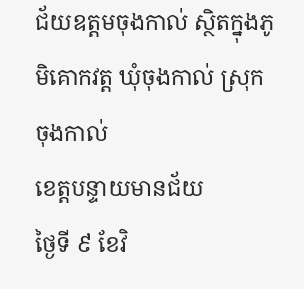ជ័យឧត្តមចុងកាល់ ស្ថិតក្នុងភូមិគោកវត្ត ឃុំចុងកាល់ ស្រុកចុងកាល់
ខេត្តបន្ទាយមានជ័យ
ថ្ងៃទី ៩ ខែវិ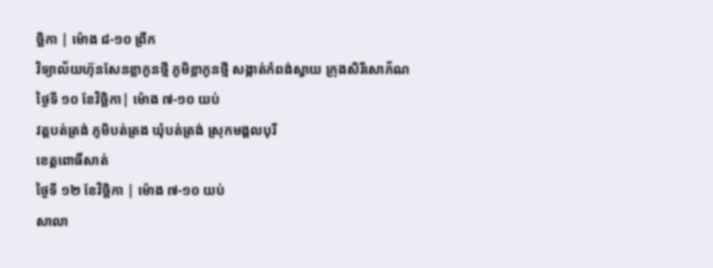ច្ឆិកា | ម៉ោង ៨-១០ ព្រឹក
វិទ្យាល័យហ៊ុនសែនខ្លាកូនថ្មី ភូមិខ្លាកូនថ្មី សង្កាត់កំពង់ស្វាយ ក្រុងសិរីសោភ័ណ
ថ្ងៃទី ១០ ខែវិច្ឆិកា| ម៉ោង ៧-១០ យប់
វត្តបត់ត្រង់ ភូមិបត់ត្រង ឃុំបត់ត្រង់ ស្រុកមង្គលបុរី
ខេត្តពោធិ៍សាត់
ថ្ងៃទី ១២ ខែវិច្ឆិកា | ម៉ោង ៧-១០ យប់
សាលា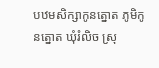បឋមសិក្សាកូនត្នោត ភូមិកូនត្នោត ឃុំរំលិច ស្រុ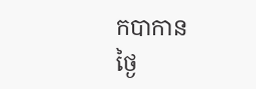កបាកាន
ថ្ងៃ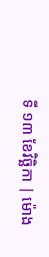ទី ១៣ ខែវិច្ឆិកា | ម៉ោង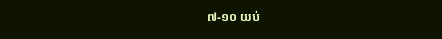៧-១០ យប់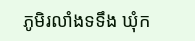ភូមិរលាំងទទឹង ឃុំក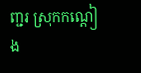ញ្ជរ ស្រុកកណ្ដៀង